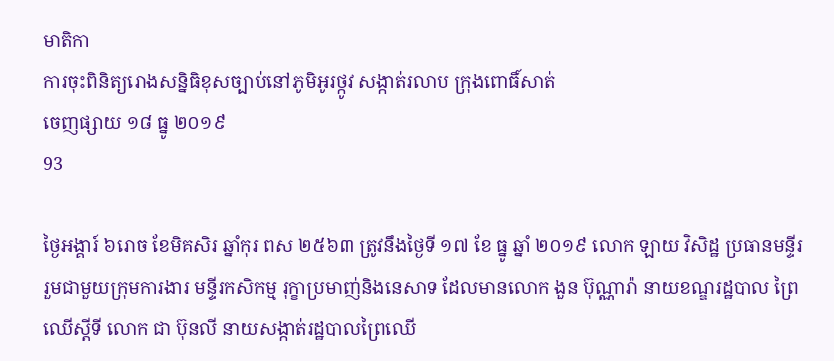មាតិកា
ការចុះពិនិត្យរោងសន្និធិខុសច្បាប់នៅភូមិអូរថ្កូវ សង្កាត់រលាប ក្រុងពោធិ៍សាត់
ចេញផ្សាយ ១៨ ធ្នូ ២០១៩
93

ថ្ងៃអង្គារ៍ ៦រោច ខែមិគសិរ ឆ្នាំកុរ ពស ២៥៦៣ ត្រូវនឹងថ្ងៃទី ១៧ ខែ ធ្នូ ឆ្នាំ ២០១៩ លោក ឡាយ វិសិដ្ឋ ប្រធានមន្ទីរ រួមជាមួយក្រុមការងារ មន្ទីរកសិកម្ម រុក្ខាប្រមាញ់និងនេសាទ ដែលមានលោក ងួន ប៊ុណ្ណារ៉ា នាយខណ្ឌរដ្ឋបាល ព្រៃឈេីស្តីទី លោក ជា ប៊ុនលី នាយសង្កាត់រដ្ឋបាលព្រៃឈើ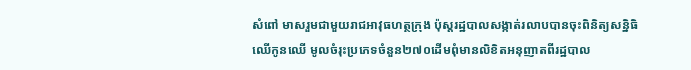សំពៅ មាសរួមជាមួយរាជអាវុធហត្ថក្រុង ប៉ុស្តរដ្ឋបាលសង្កាត់រលាបបានចុះពិនិត្យសន្និធិឈើកូនឈើ មូលចំរុះប្រភេទចំនួន២៧០ដើមពុំមានលិខិតអនុញាតពីរដ្ឋបាល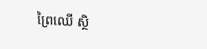ព្រៃឈើ ស្ថិ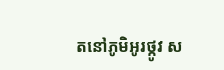តនៅភូមិអូរថ្កូវ ស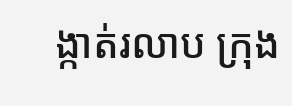ង្កាត់រលាប ក្រុង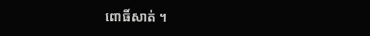ពោធិ៍សាត់ ។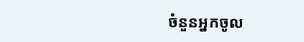ចំនួនអ្នកចូល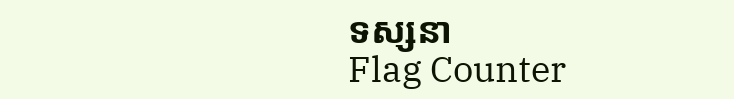ទស្សនា
Flag Counter